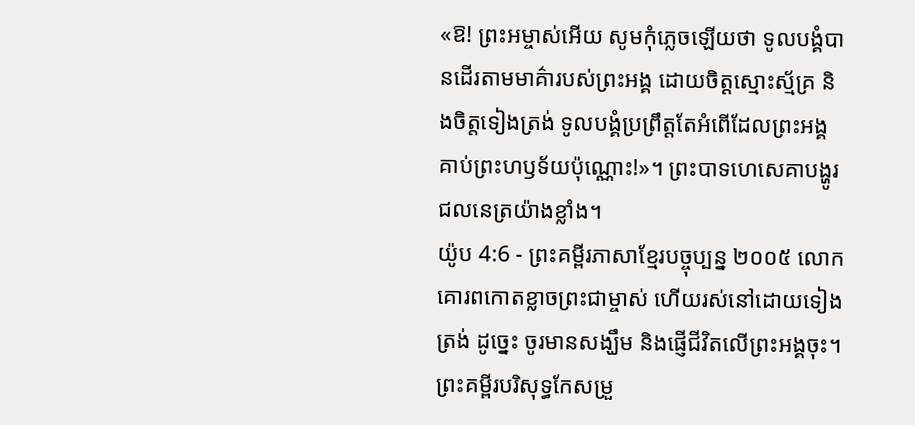«ឱ! ព្រះអម្ចាស់អើយ សូមកុំភ្លេចឡើយថា ទូលបង្គំបានដើរតាមមាគ៌ារបស់ព្រះអង្គ ដោយចិត្តស្មោះស្ម័គ្រ និងចិត្តទៀងត្រង់ ទូលបង្គំប្រព្រឹត្តតែអំពើដែលព្រះអង្គគាប់ព្រះហឫទ័យប៉ុណ្ណោះ!»។ ព្រះបាទហេសេគាបង្ហូរជលនេត្រយ៉ាងខ្លាំង។
យ៉ូប 4:6 - ព្រះគម្ពីរភាសាខ្មែរបច្ចុប្បន្ន ២០០៥ លោកគោរពកោតខ្លាចព្រះជាម្ចាស់ ហើយរស់នៅដោយទៀងត្រង់ ដូច្នេះ ចូរមានសង្ឃឹម និងផ្ញើជីវិតលើព្រះអង្គចុះ។ ព្រះគម្ពីរបរិសុទ្ធកែសម្រួ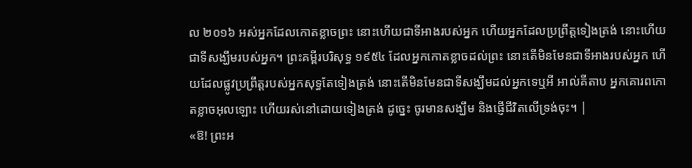ល ២០១៦ អស់អ្នកដែលកោតខ្លាចព្រះ នោះហើយជាទីអាងរបស់អ្នក ហើយអ្នកដែលប្រព្រឹត្តទៀងត្រង់ នោះហើយជាទីសង្ឃឹមរបស់អ្នក។ ព្រះគម្ពីរបរិសុទ្ធ ១៩៥៤ ដែលអ្នកកោតខ្លាចដល់ព្រះ នោះតើមិនមែនជាទីអាងរបស់អ្នក ហើយដែលផ្លូវប្រព្រឹត្តរបស់អ្នកសុទ្ធតែទៀងត្រង់ នោះតើមិនមែនជាទីសង្ឃឹមដល់អ្នកទេឬអី អាល់គីតាប អ្នកគោរពកោតខ្លាចអុលឡោះ ហើយរស់នៅដោយទៀងត្រង់ ដូច្នេះ ចូរមានសង្ឃឹម និងផ្ញើជីវិតលើទ្រង់ចុះ។ |
«ឱ! ព្រះអ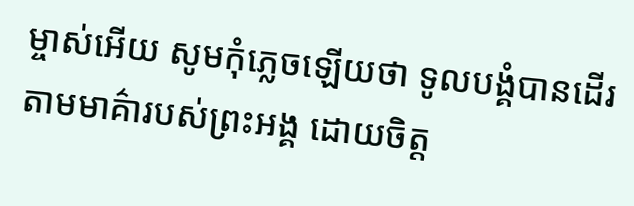ម្ចាស់អើយ សូមកុំភ្លេចឡើយថា ទូលបង្គំបានដើរតាមមាគ៌ារបស់ព្រះអង្គ ដោយចិត្ត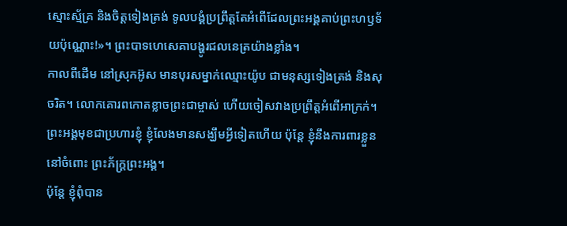ស្មោះស្ម័គ្រ និងចិត្តទៀងត្រង់ ទូលបង្គំប្រព្រឹត្តតែអំពើដែលព្រះអង្គគាប់ព្រះហឫទ័យប៉ុណ្ណោះ!»។ ព្រះបាទហេសេគាបង្ហូរជលនេត្រយ៉ាងខ្លាំង។
កាលពីដើម នៅស្រុកអ៊ូស មានបុរសម្នាក់ឈ្មោះយ៉ូប ជាមនុស្សទៀងត្រង់ និងសុចរិត។ លោកគោរពកោតខ្លាចព្រះជាម្ចាស់ ហើយចៀសវាងប្រព្រឹត្តអំពើអាក្រក់។
ព្រះអង្គមុខជាប្រហារខ្ញុំ ខ្ញុំលែងមានសង្ឃឹមអ្វីទៀតហើយ ប៉ុន្តែ ខ្ញុំនឹងការពារខ្លួននៅចំពោះ ព្រះភ័ក្ត្រព្រះអង្គ។
ប៉ុន្តែ ខ្ញុំពុំបាន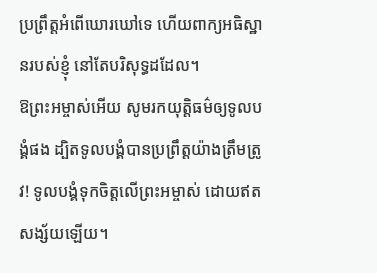ប្រព្រឹត្តអំពើឃោរឃៅទេ ហើយពាក្យអធិស្ឋានរបស់ខ្ញុំ នៅតែបរិសុទ្ធដដែល។
ឱព្រះអម្ចាស់អើយ សូមរកយុត្តិធម៌ឲ្យទូលបង្គំផង ដ្បិតទូលបង្គំបានប្រព្រឹត្តយ៉ាងត្រឹមត្រូវ! ទូលបង្គំទុកចិត្តលើព្រះអម្ចាស់ ដោយឥតសង្ស័យឡើយ។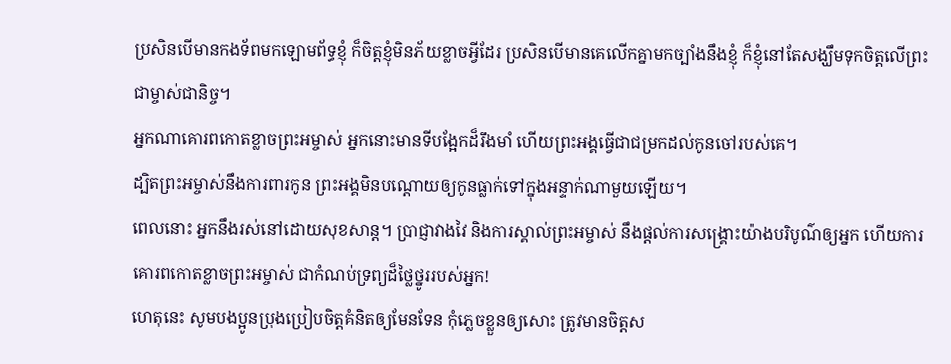ប្រសិនបើមានកងទ័ពមកឡោមព័ទ្ធខ្ញុំ ក៏ចិត្តខ្ញុំមិនភ័យខ្លាចអ្វីដែរ ប្រសិនបើមានគេលើកគ្នាមកច្បាំងនឹងខ្ញុំ ក៏ខ្ញុំនៅតែសង្ឃឹមទុកចិត្តលើព្រះជាម្ចាស់ជានិច្ច។
អ្នកណាគោរពកោតខ្លាចព្រះអម្ចាស់ អ្នកនោះមានទីបង្អែកដ៏រឹងមាំ ហើយព្រះអង្គធ្វើជាជម្រកដល់កូនចៅរបស់គេ។
ដ្បិតព្រះអម្ចាស់នឹងការពារកូន ព្រះអង្គមិនបណ្ដោយឲ្យកូនធ្លាក់ទៅក្នុងអន្ទាក់ណាមួយឡើយ។
ពេលនោះ អ្នកនឹងរស់នៅដោយសុខសាន្ត។ ប្រាជ្ញាវាងវៃ និងការស្គាល់ព្រះអម្ចាស់ នឹងផ្ដល់ការសង្គ្រោះយ៉ាងបរិបូណ៌ឲ្យអ្នក ហើយការគោរពកោតខ្លាចព្រះអម្ចាស់ ជាកំណប់ទ្រព្យដ៏ថ្លៃថ្នូររបស់អ្នក!
ហេតុនេះ សូមបងប្អូនប្រុងប្រៀបចិត្តគំនិតឲ្យមែនទែន កុំភ្លេចខ្លួនឲ្យសោះ ត្រូវមានចិត្តស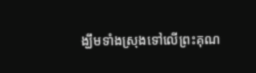ង្ឃឹមទាំងស្រុងទៅលើព្រះគុណ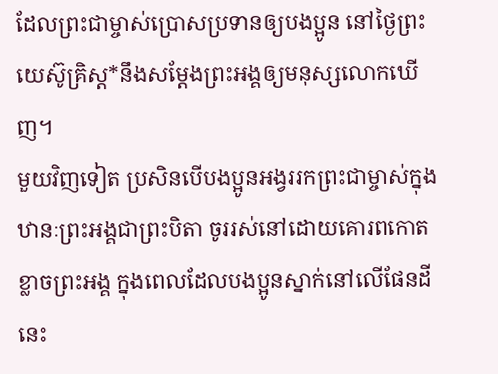ដែលព្រះជាម្ចាស់ប្រោសប្រទានឲ្យបងប្អូន នៅថ្ងៃព្រះយេស៊ូគ្រិស្ត*នឹងសម្តែងព្រះអង្គឲ្យមនុស្សលោកឃើញ។
មួយវិញទៀត ប្រសិនបើបងប្អូនអង្វររកព្រះជាម្ចាស់ក្នុងឋានៈព្រះអង្គជាព្រះបិតា ចូររស់នៅដោយគោរពកោតខ្លាចព្រះអង្គ ក្នុងពេលដែលបងប្អូនស្នាក់នៅលើផែនដីនេះ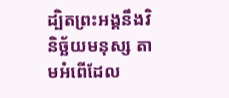ដ្បិតព្រះអង្គនឹងវិនិច្ឆ័យមនុស្ស តាមអំពើដែល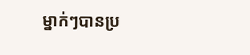ម្នាក់ៗបានប្រ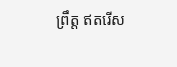ព្រឹត្ត ឥតរើស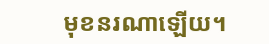មុខនរណាឡើយ។